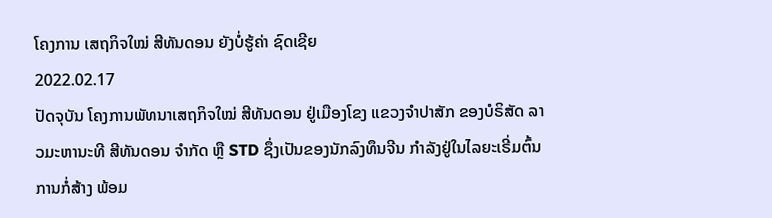ໂຄງການ ເສຖກິຈໃໝ່ ສີທັນດອນ ຍັງບໍ່ຮູ້ຄ່າ ຊົດເຊີຍ
2022.02.17
ປັດຈຸບັນ ໂຄງການພັທນາເສຖກິຈໃໝ່ ສີທັນດອນ ຢູ່ເມືອງໂຂງ ແຂວງຈຳປາສັກ ຂອງບໍຣິສັດ ລາວມະຫານະທີ ສີທັນດອນ ຈຳກັດ ຫຼື STD ຊຶ່ງເປັນຂອງນັກລົງທຶນຈີນ ກຳລັງຢູ່ໃນໄລຍະເຣີ່ມຕົ້ນການກໍ່ສ້າງ ພ້ອມ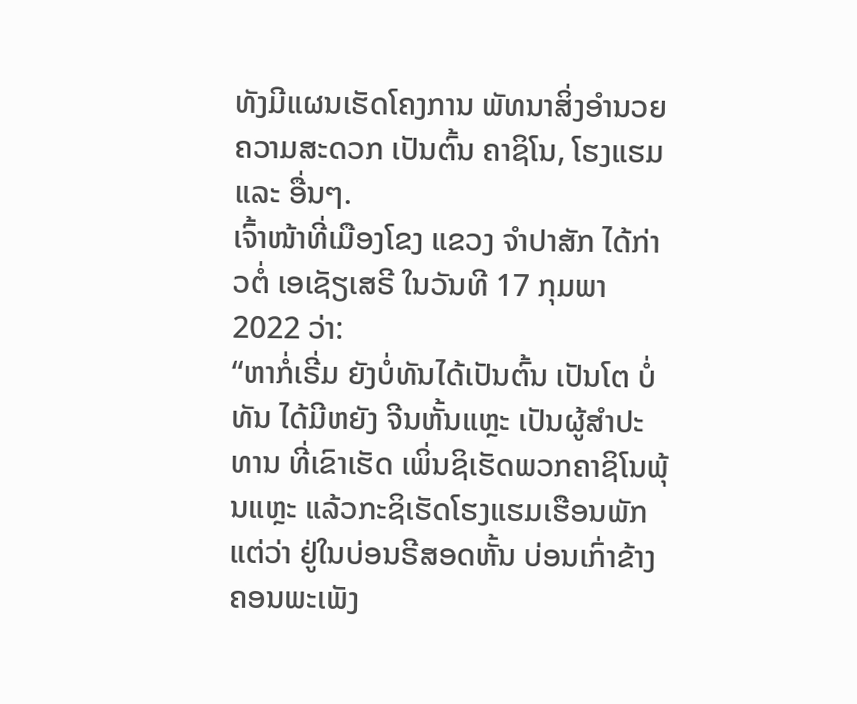ທັງມີແຜນເຮັດໂຄງການ ພັທນາສິ່ງອຳນວຍຄວາມສະດວກ ເປັນຕົ້ນ ຄາຊິໂນ, ໂຮງແຮມ ແລະ ອື່ນໆ.
ເຈົ້າໜ້າທີ່ເມືອງໂຂງ ແຂວງ ຈຳປາສັກ ໄດ້ກ່າວຕໍ່ ເອເຊັຽເສຣີ ໃນວັນທີ 17 ກຸມພາ 2022 ວ່າ:
“ຫາກໍ່ເຣີ່ມ ຍັງບໍ່ທັນໄດ້ເປັນຕົ້ນ ເປັນໂຕ ບໍ່ທັນ ໄດ້ມີຫຍັງ ຈີນຫັ້ນແຫຼະ ເປັນຜູ້ສຳປະທານ ທີ່ເຂົາເຮັດ ເພິ່ນຊິເຮັດພວກຄາຊິໂນພຸ້ນແຫຼະ ແລ້ວກະຊິເຮັດໂຮງແຮມເຮືອນພັກ ແຕ່ວ່າ ຢູ່ໃນບ່ອນຣີສອດຫັ້ນ ບ່ອນເກົ່າຂ້າງຄອນພະເພັງ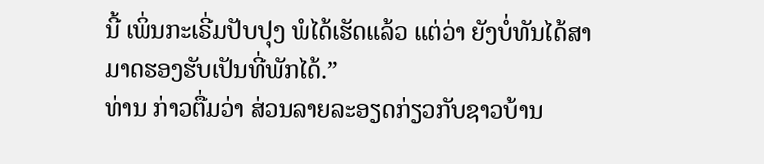ນີ້ ເພິ່ນກະເຣີ່ມປັບປຸງ ພໍໄດ້ເຮັດແລ້ວ ແຕ່ວ່າ ຍັງບໍ່ທັນໄດ້ສາມາດຮອງຮັບເປັນທີ່ພັກໄດ້.”
ທ່ານ ກ່າວຕື່ມວ່າ ສ່ວນລາຍລະອຽດກ່ຽວກັບຊາວບ້ານ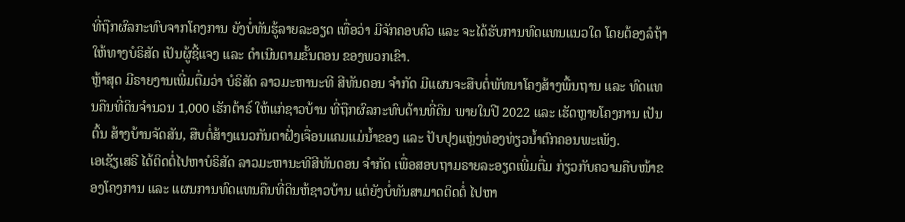ທີ່ຖືກຜົລກະທົບຈາກໂຄງການ ຍັງບໍ່ທັນຮູ້ລາຍລະອຽດ ເທື່ອວ່າ ມີຈັກຄອບຄົວ ແລະ ຈະໄດ້ຮັບການທົດແທນແນວໃດ ໂດຍຕ້ອງລໍຖ້າໃຫ້ທາງບໍຣິສັດ ເປັນຜູ້ຊີ້ແຈງ ແລະ ດຳເນີນຕາມຂັ້ນຕອນ ຂອງພວກເຂົາ.
ຫຼ້າສຸດ ມີຣາຍງານເພີ່ມຕື່ມວ່າ ບໍຣິສັດ ລາວມະຫານະທີ ສີທັນດອນ ຈຳກັດ ມີແຜນຈະສືບຕໍ່ພັທນາໂຄງສ້າງພື້ນຖານ ແລະ ທົດແທນຄືນທີ່ດິນຈຳນວນ 1,000 ເຮັກຕ້າຣ໌ ໃຫ້ແກ່ຊາວບ້ານ ທີ່ຖືກຜົລກະທົບດ້ານທີ່ດິນ ພາຍໃນປີ 2022 ແລະ ເຮັດຫຼາຍໂຄງການ ເປັນຕົ້ນ ສ້າງບ້ານຈັດສັນ, ສືບຕໍ່ສ້າງແນວກັນຕາຝັ່ງເຈື່ອນແຄມແມ່ນ້ຳຂອງ ແລະ ປັບປຸງແຫຼ່ງທ່ອງທ່ຽວນ້ຳຕົກຄອນພະເພັງ.
ເອເຊັຽເສຣີ ໄດ້ຕິດຕໍ່ໄປຫາບໍຣິສັດ ລາວມະຫານະທີສີທັນດອນ ຈຳກັດ ເພື່ອສອບຖາມຣາຍລະອຽດເພີ່ມຕື່ມ ກ່ຽວກັບຄວາມຄືບໜ້າຂອງໂຄງການ ແລະ ແຜນການທົດແທນຄືນທີ່ດິນຫ້ຊາວບ້ານ ແຕ່ຍັງບໍ່ທັນສາມາດຕິດຕໍ່ ໄປຫາ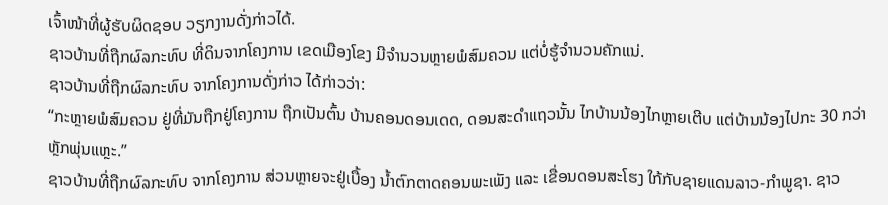ເຈົ້າໜ້າທີ່ຜູ້ຮັບຜິດຊອບ ວຽກງານດັ່ງກ່າວໄດ້.
ຊາວບ້ານທີ່ຖືກຜົລກະທົບ ທີ່ດິນຈາກໂຄງການ ເຂດເມືອງໂຂງ ມີຈຳນວນຫຼາຍພໍສົມຄວນ ແຕ່ບໍ່ຮູ້ຈຳນວນຄັກແນ່.
ຊາວບ້ານທີ່ຖືກຜົລກະທົບ ຈາກໂຄງການດັ່ງກ່າວ ໄດ້ກ່າວວ່າ:
“ກະຫຼາຍພໍສົມຄວນ ຢູ່ທີ່ມັນຖືກຢູ່ໂຄງການ ຖືກເປັນຕົ້ນ ບ້ານຄອນດອນເດດ, ດອນສະດຳແຖວນັ້ນ ໄກບ້ານນ້ອງໄກຫຼາຍເຕີບ ແຕ່ບ້ານນ້ອງໄປກະ 30 ກວ່າຫຼັກພຸ່ນແຫຼະ.”
ຊາວບ້ານທີ່ຖືກຜົລກະທົບ ຈາກໂຄງການ ສ່ວນຫຼາຍຈະຢູ່ເບື້ອງ ນ້ຳຕົກຕາດຄອນພະເພັງ ແລະ ເຂື່ອນດອນສະໂຮງ ໃກ້ກັບຊາຍແດນລາວ-ກໍາພູຊາ. ຊາວ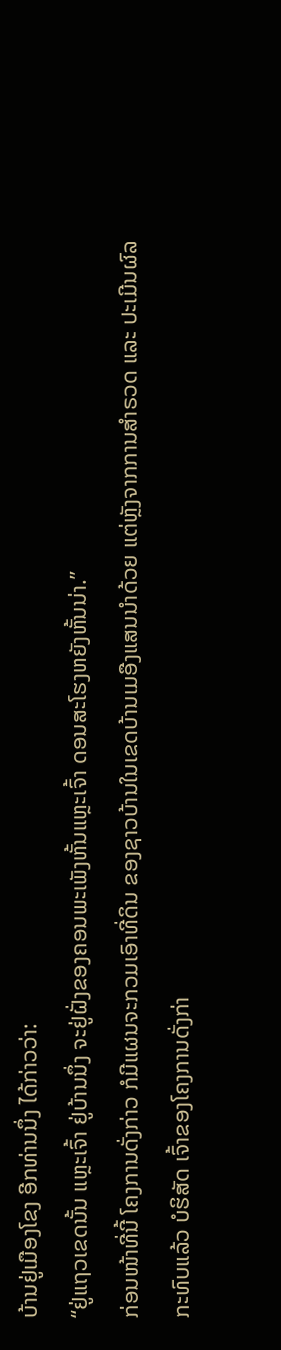ບ້ານຢູ່ເມືອງໂຂງ ອີກທ່ານນຶ່ງ ໄດ້ກ່າວວ່າ:
“ຢູ່ແຖວເຂດນັ້ນ ແຫຼະເຈົ້າ ຢູ່ບ້ານນຶ່ງ ຈະຢູ່ຝັ່ງຂອງຄອນພະເພັງຫັ້ນແຫຼະເຈົ້າ ດອນສະໂຮງຫຍັງຫັ້ນນ່າ.”
ກ່ອນໜ້າທີ່ນີ້ ໂຄງການດັ່ງກ່າວ ກໍມີແຜນຈະກວມເອົາທີ່ດິນ ຂອງຊາວບ້ານໃນເຂດບ້ານເມອືງແສນນຳດ້ວຍ ແຕ່ຫຼັງຈາກການສຳຣວດ ແລະ ປະເມີນຜົລກະທົບແລ້ວ ບໍຮິສັດ ເຈົ້າຂອງໂຄງການດັ່ງກ່າ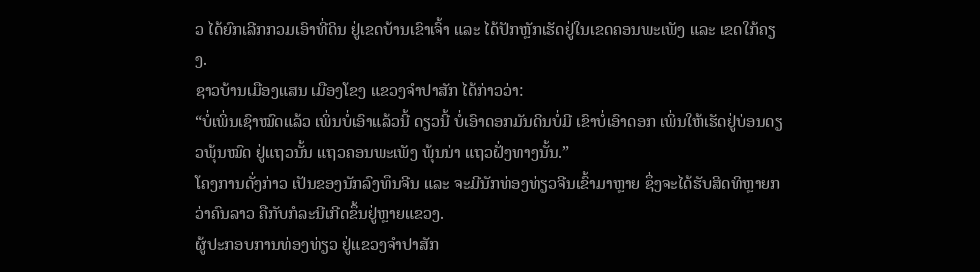ວ ໄດ້ຍົກເລີກກວມເອົາທີ່ດິນ ຢູ່ເຂດບ້ານເຂົາເຈົ້າ ແລະ ໄດ້ປັກຫຼັກເຮັດຢູ່ໃນເຂດຄອນພະເພັງ ແລະ ເຂດໃກ້ຄຽງ.
ຊາວບ້ານເມືອງແສນ ເມືອງໂຂງ ແຂວງຈຳປາສັກ ໄດ້ກ່າວວ່າ:
“ບໍ່ເພິ່ນເຊົາໝົດແລ້ວ ເພິ່ນບໍ່ເອົາແລ້ວນີ້ ດຽວນີ້ ບໍ່ເອົາດອກມັນດິນບໍ່ມີ ເຂົາບໍ່ເອົາດອກ ເພິ່ນໃຫ້ເຮັດຢູ່ບ່ອນດຽວພຸ້ນໝົດ ຢູ່ແຖວນັ້ນ ແຖວຄອນພະເພັງ ພຸ້ນນ່າ ແຖວຝັ່ງທາງນັ້ນ.”
ໂຄງການດັ່ງກ່າວ ເປັນຂອງນັກລົງທຶນຈີນ ແລະ ຈະມີນັກທ່ອງທ່ຽວຈີນເຂົ້າມາຫຼາຍ ຊຶ່ງຈະໄດ້ຮັບສິດທິຫຼາຍກວ່າຄົນລາວ ຄືກັບກໍລະນີເກີດຂຶ້ນຢູ່ຫຼາຍແຂວງ.
ຜູ້ປະກອບການທ່ອງທ່ຽວ ຢູ່ແຂວງຈຳປາສັກ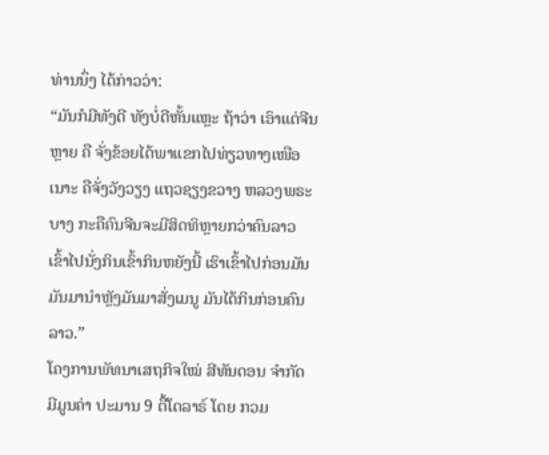ທ່ານນຶ່ງ ໄດ້ກ່າວວ່າ:
“ມັນກໍມີທັງດີ ທັງບໍ່ດີຫັ້ນແຫຼະ ຖ້າວ່າ ເອົາແຕ່ຈີນຫຼາຍ ຄື ຈັ່ງຂ້ອຍໄດ້ພາແຂກໄປທ່ຽວທາງເໜືອເນາະ ຄືຈັ່ງວັງວຽງ ແຖວຊຽງຂວາງ ຫລວງພຣະບາງ ກະຄືຄົນຈີນຈະມີສິດທິຫຼາຍກວ່າຄົນລາວ ເຂົ້າໄປນັ່ງກິນເຂົ້າກິນຫຍັງນີ້ ເຮົາເຂົ້າໄປກ່ອນມັນ ມັນມານຳຫຼັງມັນມາສັ່ງເມນູ ມັນໄດ້ກິນກ່ອນຄົນລາວ.”
ໂຄງການພັທນາເສຖກິຈໃໝ່ ສີທັນດອນ ຈຳກັດ ມີມູນຄ່າ ປະມານ 9 ຕື້ໂດລາຣ໌ ໂດຍ ກວມ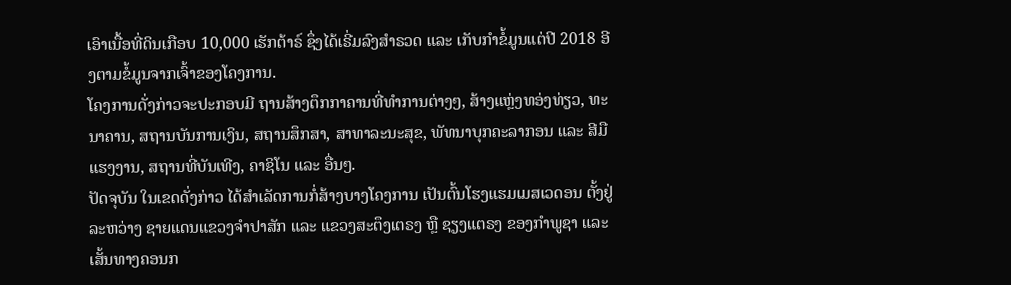ເອົາເນື້ອທີ່ດິນເກືອບ 10,000 ເຮັກຕ້າຣ໌ ຊຶ່ງໄດ້ເຣີ່ມລົງສຳຣວດ ແລະ ເກັບກຳຂໍ້ມູນແຕ່ປີ 2018 ອີງຕາມຂໍ້ມູນຈາກເຈົ້າຂອງໂຄງການ.
ໂຄງການດັ່ງກ່າວຈະປະກອບມີ ຖານສ້າງຕຶກກາຄານທີ່ທຳການຕ່າງໆ, ສ້າງແຫຼ່ງທອ່ງທ່ຽວ, ທະນາຄານ, ສຖານບັນການເງິນ, ສຖານສຶກສາ, ສາທາລະນະສຸຂ, ພັທນາບຸກຄະລາກອນ ແລະ ສີມືແຮງງານ, ສຖານທີ່ບັນເທີງ, ຄາຊິໂນ ແລະ ອື່ນໆ.
ປັດຈຸບັນ ໃນເຂດດັ່ງກ່າວ ໄດ້ສຳເລັດການກໍ່ສ້າງບາງໂຄງການ ເປັນຕົ້ນໂຮງແຮມເມສເວດອນ ຕັ້ງຢູ່ລະຫວ່າງ ຊາຍແດນແຂວງຈຳປາສັກ ແລະ ແຂວງສະຕຶງເຕຣງ ຫຼື ຊຽງແຕຣງ ຂອງກຳພູຊາ ແລະ ເສັ້ນທາງຄອນກ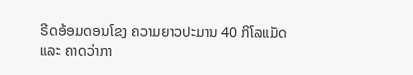ຣີດອ້ອມດອນໂຂງ ຄວາມຍາວປະມານ 40 ກິໂລແມັດ ແລະ ຄາດວ່າກາ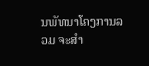ນພັທນາໂຄງການລວມ ຈະສຳ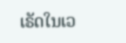ເຣັດໃນເວ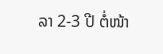ລາ 2-3 ປີ ຕໍ່ໜ້າ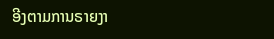ອີງຕາມການຣາຍງາ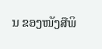ນ ຂອງໜັງສືພິ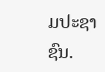ມປະຊາຊົນ.